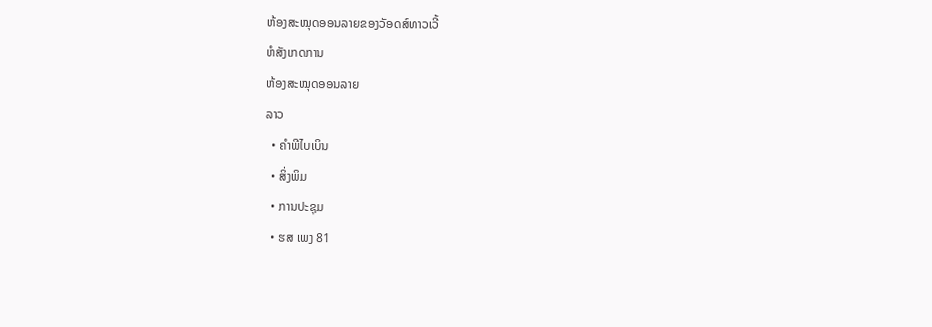ຫ້ອງສະໝຸດອອນລາຍຂອງວັອດສ໌ທາວເວີ້
ຫໍສັງເກດການ
ຫ້ອງສະໝຸດອອນລາຍ
ລາວ
  • ຄຳພີໄບເບິນ
  • ສິ່ງພິມ
  • ການປະຊຸມ
  • ຮສ ເພງ 81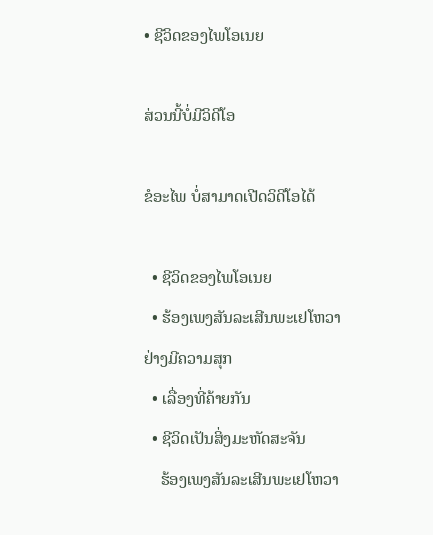• ຊີວິດຂອງໄພໂອເນຍ

ສ່ວນນີ້ບໍ່ມີວິດີໂອ

ຂໍອະໄພ ບໍ່ສາມາດເປີດວິດີໂອໄດ້

  • ຊີວິດຂອງໄພໂອເນຍ
  • ຮ້ອງເພງສັນລະເສີນພະເຢໂຫວາຢ່າງມີຄວາມສຸກ
  • ເລື່ອງທີ່ຄ້າຍກັນ
  • ຊີວິດເປັນສິ່ງມະຫັດສະຈັນ
    ຮ້ອງເພງສັນລະເສີນພະເຢໂຫວາ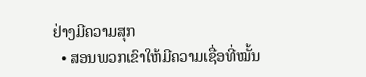ຢ່າງມີຄວາມສຸກ
  • ສອນພວກເຂົາໃຫ້ມີຄວາມເຊື່ອທີ່ໝັ້ນ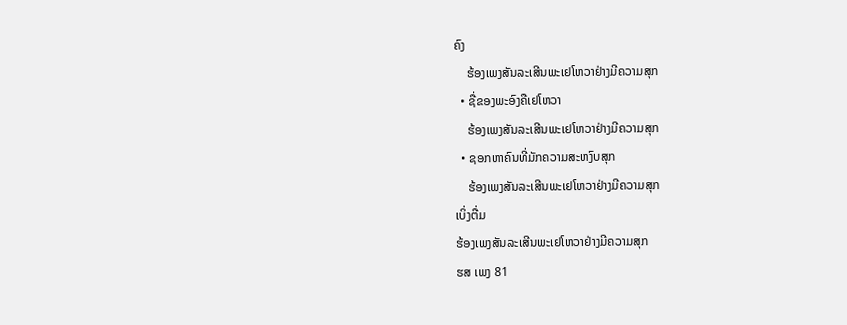ຄົງ
    ຮ້ອງເພງສັນລະເສີນພະເຢໂຫວາຢ່າງມີຄວາມສຸກ
  • ຊື່ຂອງພະອົງຄືເຢໂຫວາ
    ຮ້ອງເພງສັນລະເສີນພະເຢໂຫວາຢ່າງມີຄວາມສຸກ
  • ຊອກຫາຄົນທີ່ມັກຄວາມສະຫງົບສຸກ
    ຮ້ອງເພງສັນລະເສີນພະເຢໂຫວາຢ່າງມີຄວາມສຸກ
ເບິ່ງຕື່ມ
ຮ້ອງເພງສັນລະເສີນພະເຢໂຫວາຢ່າງມີຄວາມສຸກ
ຮສ ເພງ 81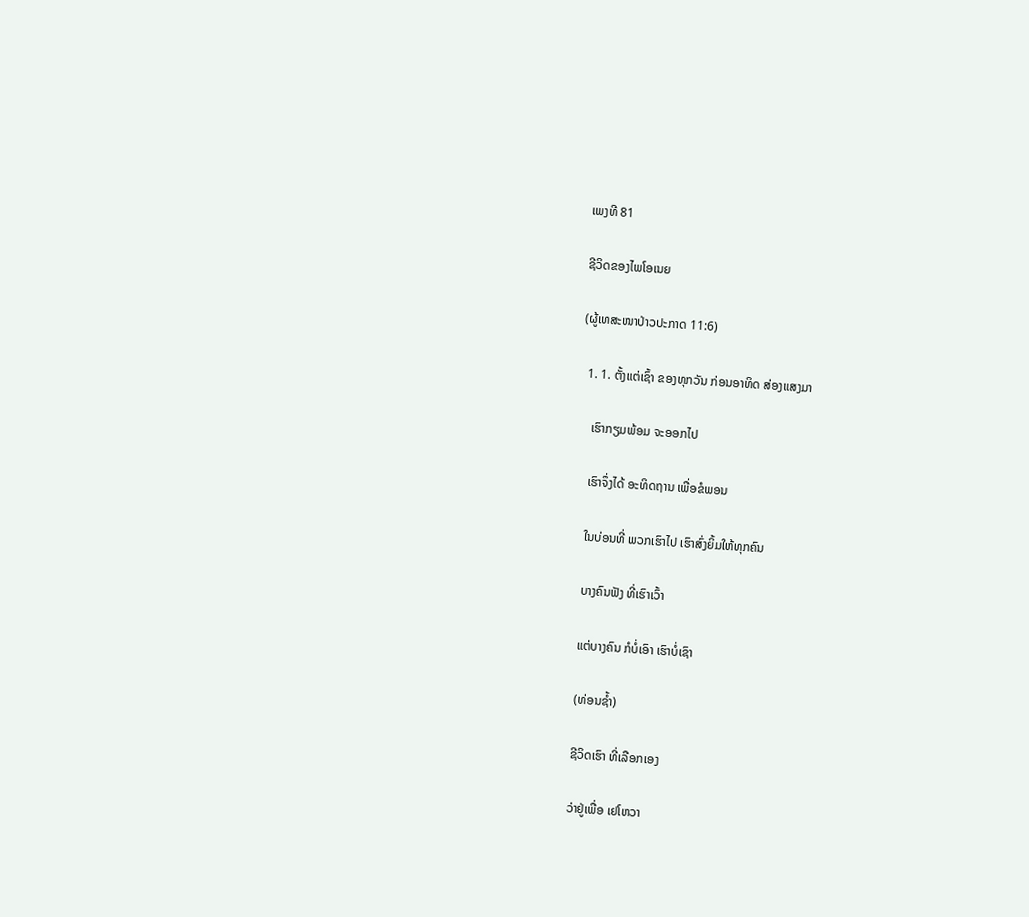ເພງທີ 81

ຊີວິດຂອງໄພໂອເນຍ

(ຜູ້ເທສະໜາປ່າວປະກາດ 11:6)

  1. 1. ຕັ້ງແຕ່ເຊົ້າ ຂອງທຸກວັນ ກ່ອນອາທິດ ສ່ອງແສງມາ

    ເຮົາກຽມພ້ອມ ຈະອອກໄປ

    ເຮົາຈຶ່ງໄດ້ ອະທິດຖານ ເພື່ອຂໍພອນ

    ໃນບ່ອນທີ່ ພວກເຮົາໄປ ເຮົາສົ່ງຍິ້ມໃຫ້ທຸກຄົນ

    ບາງຄົນຟັງ ທີ່ເຮົາເວົ້າ

    ແຕ່ບາງຄົນ ກໍບໍ່ເອົາ ເຮົາບໍ່ເຊົາ

    (ທ່ອນຊ້ຳ)

    ຊີວິດເຮົາ ທີ່ເລືອກເອງ

    ວ່າຢູ່ເພື່ອ ເຢໂຫວາ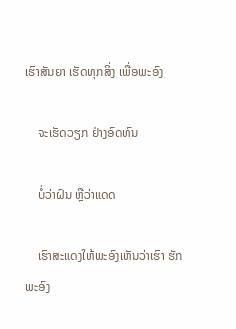ເຮົາສັນຍາ ເຮັດທຸກສິ່ງ ເພື່ອພະອົງ

    ຈະເຮັດວຽກ ຢ່າງອົດທົນ

    ບໍ່ວ່າຝົນ ຫຼືວ່າແດດ

    ເຮົາສະແດງໃຫ້ພະອົງເຫັນວ່າເຮົາ ຮັກພະອົງ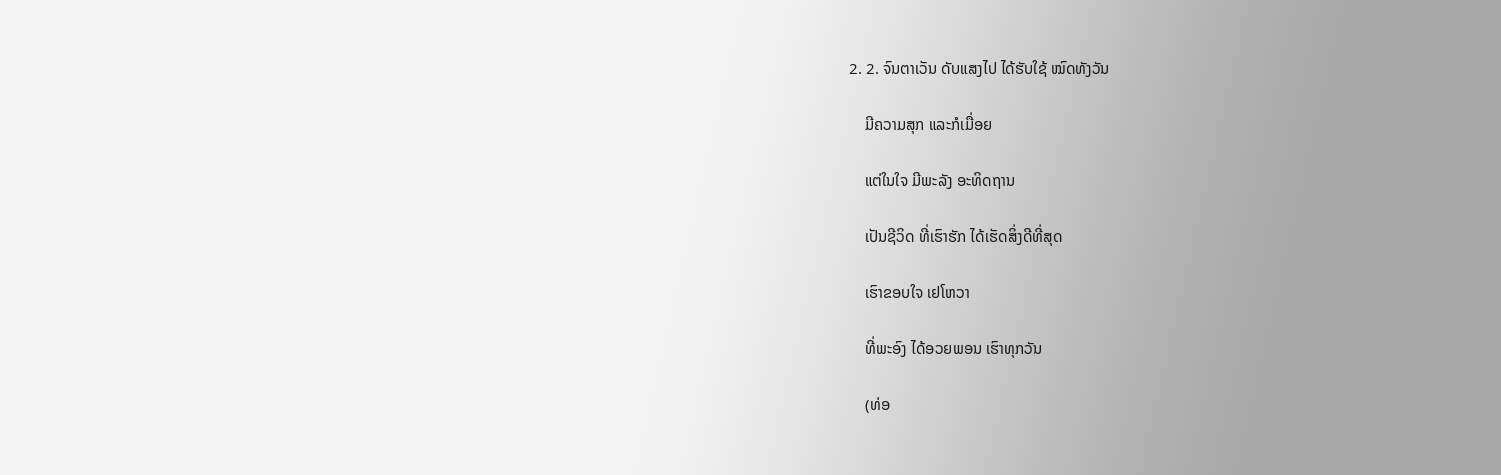2. 2. ຈົນຕາເວັນ ດັບແສງໄປ ໄດ້ຮັບໃຊ້ ໝົດທັງວັນ

    ມີຄວາມສຸກ ແລະກໍເມື່ອຍ

    ແຕ່ໃນໃຈ ມີພະລັງ ອະທິດຖານ

    ເປັນຊີວິດ ທີ່ເຮົາຮັກ ໄດ້ເຮັດສິ່ງດີທີ່ສຸດ

    ເຮົາຂອບໃຈ ເຢໂຫວາ

    ທີ່ພະອົງ ໄດ້ອວຍພອນ ເຮົາທຸກວັນ

    (ທ່ອ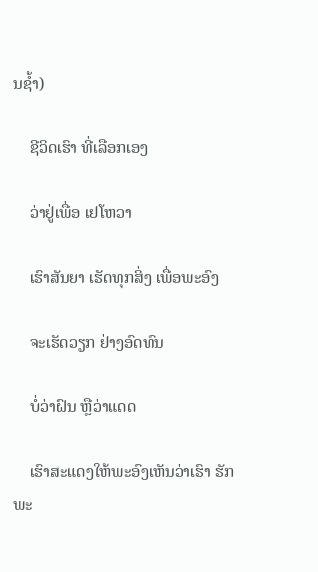ນຊ້ຳ)

    ຊີວິດເຮົາ ທີ່ເລືອກເອງ

    ວ່າຢູ່ເພື່ອ ເຢໂຫວາ

    ເຮົາສັນຍາ ເຮັດທຸກສິ່ງ ເພື່ອພະອົງ

    ຈະເຮັດວຽກ ຢ່າງອົດທົນ

    ບໍ່ວ່າຝົນ ຫຼືວ່າແດດ

    ເຮົາສະແດງໃຫ້ພະອົງເຫັນວ່າເຮົາ ຮັກພະ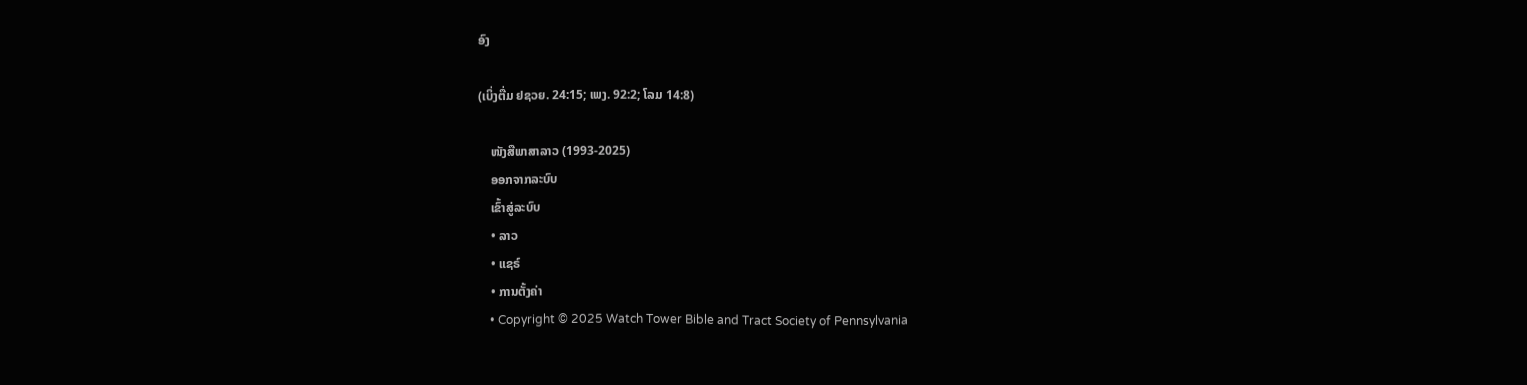ອົງ

(ເບິ່ງຕື່ມ ຢຊວຍ. 24:15; ເພງ. 92:2; ໂລມ 14:8)

    ໜັງສືພາສາລາວ (1993-2025)
    ອອກຈາກລະບົບ
    ເຂົ້າສູ່ລະບົບ
    • ລາວ
    • ແຊຣ໌
    • ການຕັ້ງຄ່າ
    • Copyright © 2025 Watch Tower Bible and Tract Society of Pennsylvania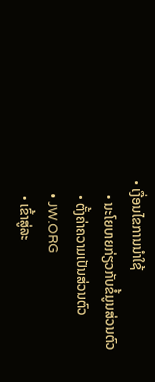• ເງື່ອນໄຂການນຳໃຊ້
    • ນະໂຍບາຍກ່ຽວກັບຂໍ້ມູນສ່ວນຕົວ
    • ຕັ້ງຄ່າຄວາມເປັນສ່ວນຕົວ
    • JW.ORG
    • ເຂົ້າສູ່ລະ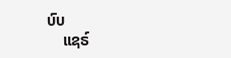ບົບ
    ແຊຣ໌